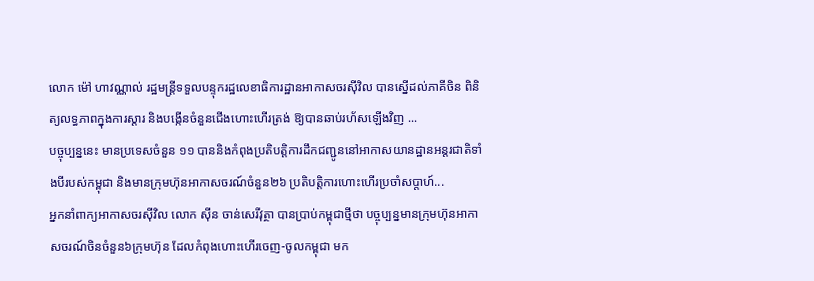លោក ម៉ៅ ហាវណ្ណាល់ រដ្ឋមន្ត្រីទទួលបន្ទុករដ្ឋលេខាធិការដ្ឋានអាកាសចរស៊ីវិល បានស្នើដល់ភាគីចិន ពិនិត្យលទ្ធភាពក្នុងការស្តារ និងបង្កើនចំនួនជើងហោះហើរត្រង់ ឱ្យបានឆាប់រហ័សឡើងវិញ ...
បច្ចុប្បន្ននេះ មានប្រទេសចំនួន ១១ បាននិងកំពុងប្រតិបត្តិការដឹកជញ្ជូននៅអាកាសយានដ្ឋានអន្តរជាតិទាំងបីរបស់កម្ពុជា និងមានក្រុមហ៊ុនអាកាសចរណ៍ចំនួន២៦ ប្រតិបត្តិការហោះហើរប្រចាំសប្តាហ៍...
អ្នកនាំពាក្យអាកាសចរស៊ីវិល លោក ស៊ីន ចាន់សេរីវុត្ថា បានប្រាប់កម្ពុជាថ្មីថា បច្ចុប្បន្នមានក្រុមហ៊ុនអាកាសចរណ៍ចិនចំនួន៦ក្រុមហ៊ុន ដែលកំពុងហោះហើរចេញ-ចូលកម្ពុជា មក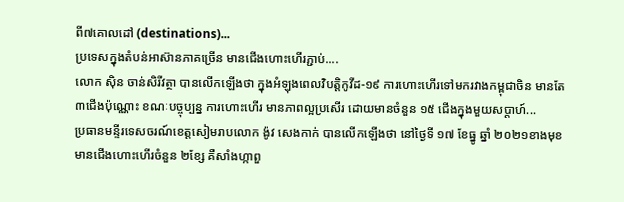ពី៧គោលដៅ (destinations)...
ប្រទេសក្នុងតំបន់អាស៊ានភាគច្រើន មានជើងហោះហើរភ្ជាប់....
លោក ស៊ិន ចាន់សិរីវត្ថា បានលើកឡើងថា ក្នុងអំឡុងពេលវិបត្តិកូវីដ-១៩ ការហោះហើរទៅមករវាងកម្ពុជាចិន មានតែ ៣ជើងប៉ុណ្ណោះ ខណៈបច្ចុប្បន្ន ការហោះហើរ មានភាពល្អប្រសើរ ដោយមានចំនួន ១៥ ជើងក្នុងមួយសប្តាហ៍...
ប្រធានមន្ទីរទេសចរណ៍ខេត្តសៀមរាបលោក ង៉ូវ សេងកាក់ បានលើកឡើងថា នៅថ្ងៃទី ១៧ ខែធ្នូ ឆ្នាំ ២០២១ខាងមុខ មានជើងហោះហើរចំនួន ២ខ្សែ គឺសាំងហ្កាពួ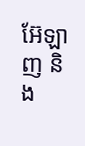អ៊ែឡាញ និង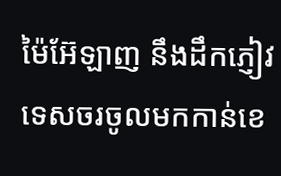ម៉ៃអ៊ែឡាញ នឹងដឹកភ្ញៀវទេសចរចូលមកកាន់ខេ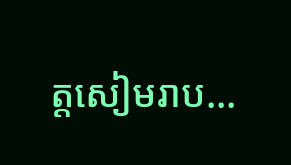ត្តសៀមរាប...